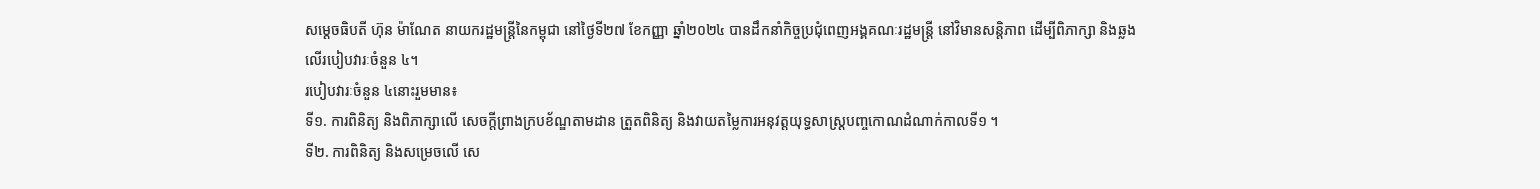សម្តេចធិបតី ហ៊ុន ម៉ាណែត នាយករដ្ឋមន្ត្រីនៃកម្ពុជា នៅថ្ងៃទី២៧ ខែកញ្ញា ឆ្នាំ២០២៤ បានដឹកនាំកិច្ចប្រជុំពេញអង្គគណៈរដ្ឋមន្រ្តី នៅវិមានសន្តិភាព ដើម្បីពិភាក្សា និងឆ្លងលើរបៀបវារៈចំនួន ៤។
របៀបវារៈចំនួន ៤នោះរួមមាន៖
ទី១. ការពិនិត្យ និងពិភាក្សាលើ សេចក្តីព្រាងក្របខ័ណ្ឌតាមដាន ត្រួតពិនិត្យ និងវាយតម្លៃការអនុវត្តយុទ្ធសាស្រ្តបញ្ចកោណដំណាក់កាលទី១ ។
ទី២. ការពិនិត្យ និងសម្រេចលើ សេ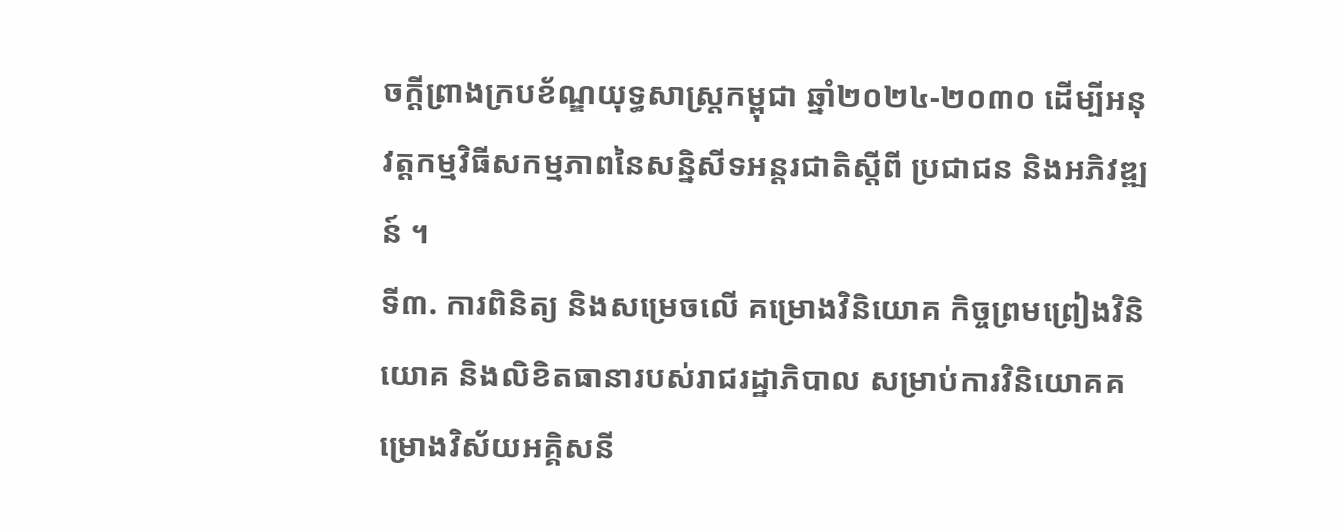ចក្ដីព្រាងក្របខ័ណ្ឌយុទ្ធសាស្ត្រកម្ពុជា ឆ្នាំ២០២៤-២០៣០ ដើម្បីអនុវត្តកម្មវិធីសកម្មភាពនៃសន្និសីទអន្តរជាតិស្តីពី ប្រជាជន និងអភិវឌ្ឍន៍ ។
ទី៣. ការពិនិត្យ និងសម្រេចលើ គម្រោងវិនិយោគ កិច្ចព្រមព្រៀងវិនិយោគ និងលិខិតធានារបស់រាជរដ្ឋាភិបាល សម្រាប់ការវិនិយោគគម្រោងវិស័យអគ្គិសនី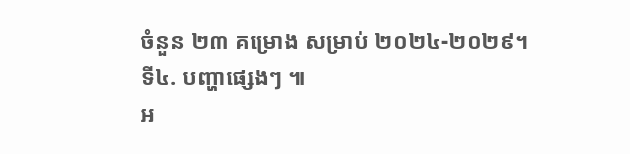ចំនួន ២៣ គម្រោង សម្រាប់ ២០២៤-២០២៩។
ទី៤. បញ្ហាផ្សេងៗ ៕
អ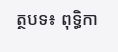ត្ថបទ៖ ពុទ្ធិកា